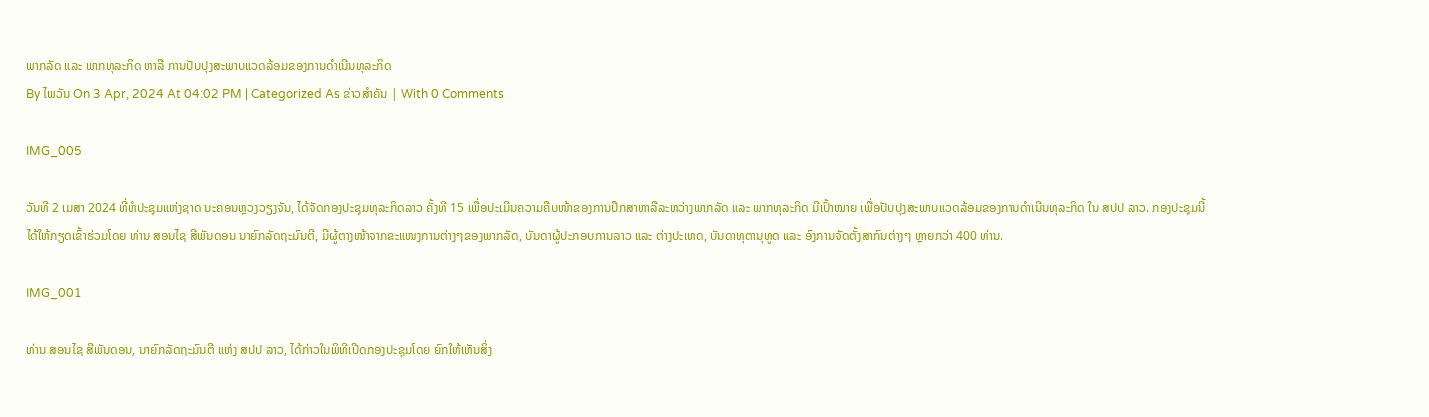ພາກລັດ ແລະ ພາກທຸລະກິດ ຫາລື ການປັບປຸງສະພາບແວດລ້ອມຂອງການດຳເນີນທຸລະກິດ
By ໄພວັນ On 3 Apr, 2024 At 04:02 PM | Categorized As ຂ່າວສຳຄັນ | With 0 Comments

IMG_005

ວັນທີ 2 ເມສາ 2024 ທີ່ຫໍປະຊຸມແຫ່ງຊາດ ນະຄອນຫຼວງວຽງຈັນ, ໄດ້ຈັດກອງປະຊຸມທຸລະກິດລາວ ຄັ້ງທີ 15 ເພື່ອປະເມີນຄວາມຄືບໜ້າຂອງການປຶກສາຫາລືລະຫວ່າງພາກລັດ ແລະ ພາກທຸລະກິດ ມີເປົ້າໝາຍ ເພື່ອປັບປຸງສະພາບແວດລ້ອມຂອງການດຳເນີນທຸລະກິດ ໃນ ສປປ ລາວ. ກອງປະຊຸມນີ້ ໄດ້ໃຫ້ກຽດເຂົ້າຮ່ວມໂດຍ ທ່ານ ສອນໄຊ ສີພັນດອນ ນາຍົກລັດຖະມົນຕີ, ມີຜູ້ຕາງໜ້າຈາກຂະແໜງການຕ່າງໆຂອງພາກລັດ, ບັນດາຜູ້ປະກອບການລາວ ແລະ ຕ່າງປະເທດ, ບັນດາທຸຕານຸທູດ ແລະ ອົງການຈັດຕັ້ງສາກົນຕ່າງໆ ຫຼາຍກວ່າ 400 ທ່ານ.

IMG_001

ທ່ານ ສອນໄຊ ສີພັນດອນ, ນາຍົກລັດຖະມົນຕີ ແຫ່ງ ສປປ ລາວ, ໄດ້ກ່າວໃນພິທີເປີດກອງປະຊຸມໂດຍ ຍົກໃຫ້ເຫັນສິ່ງ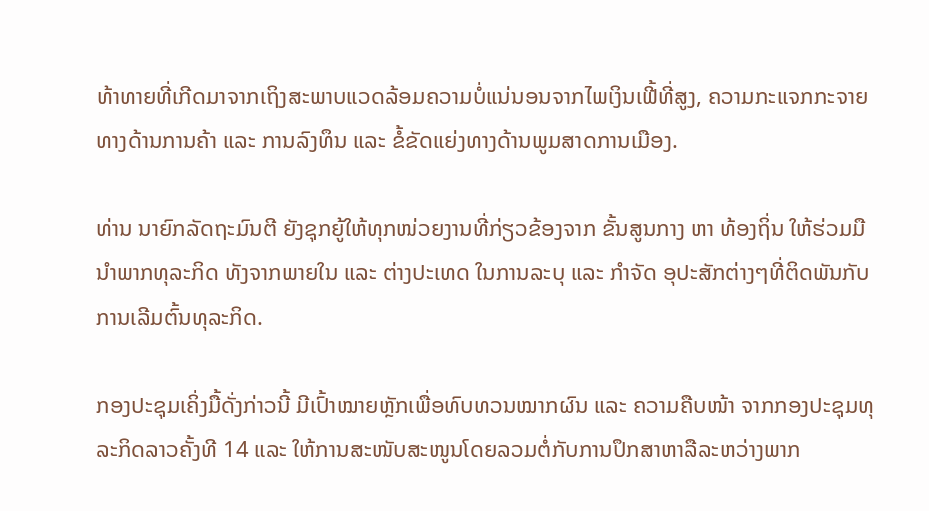ທ້າທາຍທີ່ເກີດມາຈາກເຖິງສະພາບແວດລ້ອມຄວາມບໍ່ແນ່ນອນຈາກໄພເງິນເຟີ້ທີ່ສູງ, ຄວາມກະແຈກກະຈາຍທາງດ້ານການຄ້າ ແລະ ການລົງທຶນ ແລະ ຂໍ້ຂັດແຍ່ງທາງດ້ານພູມສາດການເມືອງ.

ທ່ານ ນາຍົກລັດຖະມົນຕີ ຍັງຊຸກຍູ້ໃຫ້ທຸກໜ່ວຍງານທີ່ກ່ຽວຂ້ອງຈາກ ຂັ້ນສູນກາງ ຫາ ທ້ອງຖິ່ນ ໃຫ້ຮ່ວມມືນຳພາກທຸລະກິດ ທັງຈາກພາຍໃນ ແລະ ຕ່າງປະເທດ ໃນການລະບຸ ແລະ ກຳຈັດ ອຸປະສັກຕ່າງໆທີ່ຕິດພັນກັບການເລີມຕົ້ນທຸລະກິດ.

ກອງປະຊຸມເຄິ່ງມື້ດັ່ງກ່າວນີ້ ມີເປົ້າໝາຍຫຼັກເພື່ອທົບທວນໝາກຜົນ ແລະ ຄວາມຄືບໜ້າ ຈາກກອງປະຊຸມທຸລະກິດລາວຄັ້ງທີ 14 ແລະ ໃຫ້ການສະໜັບສະໜູນໂດຍລວມຕໍ່ກັບການປຶກສາຫາລືລະຫວ່າງພາກ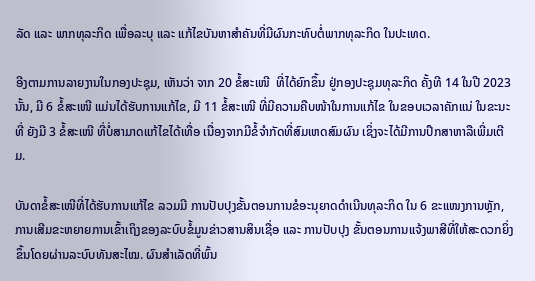ລັດ ແລະ ພາກທຸລະກິດ ເພື່ອລະບຸ ແລະ ແກ້ໄຂບັນຫາສຳຄັນທີ່ມີຜົນກະທົບຕໍ່ພາກທຸລະກິດ ໃນປະເທດ.

ອີງຕາມການລາຍງານໃນກອງປະຊຸມ, ເຫັນວ່າ ຈາກ 20 ຂໍ້ສະເໜີ  ທີ່ໄດ້ຍົກຂຶ້ນ ຢູ່ກອງປະຊຸມທຸລະກິດ ຄັ້ງທີ 14 ໃນປີ 2023 ນັ້ນ, ມີ 6 ຂໍ້ສະເໜີ ແມ່ນໄດ້ຮັບການແກ້ໄຂ, ມີ 11 ຂໍ້ສະເໜີ ທີ່ມີຄວາມຄືບໜ້າໃນການແກ້ໄຂ ໃນຂອບເວລາຄັກແນ່ ໃນຂະນະທີ່ ຍັງມີ 3 ຂໍ້ສະເໜີ ທີ່ບໍ່ສາມາດແກ້ໄຂໄດ້ເທື່ອ ເນື່ອງຈາກມີຂໍ້ຈຳກັດທີ່ສົມເຫດສົມຜົນ ເຊິ່ງຈະໄດ້ມີການປຶກສາຫາລືເພີ່ມເຕີມ.

ບັນດາຂໍ້ສະເໜີທີ່ໄດ້ຮັບການແກ້ໄຂ ລວມມີ ການປັບປຸງຂັ້ນຕອນການຂໍອະນຸຍາດດຳເນີນທຸລະກິດ ໃນ 6 ຂະແໜງການຫຼັກ, ການເສີມຂະຫຍາຍການເຂົ້າເຖິງຂອງລະບົບຂໍ້ມູນຂ່າວສານສິນເຊື່ອ ແລະ ການປັບປຸງ ຂັ້ນຕອນການແຈ້ງພາສີທີ່ໃຫ້ສະດວກຍິ່ງຂຶ້ນໂດຍຜ່ານລະບົບທັນສະໄໝ. ຜົນສຳເລັດທີ່ພົ້ນ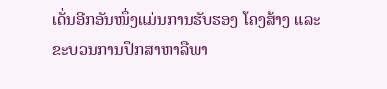ເດັ່ນອີກອັນໜຶ່ງແມ່ນການຮັບຮອງ ໂຄງສ້າງ ແລະ ຂະບວນການປຶກສາຫາລືພາ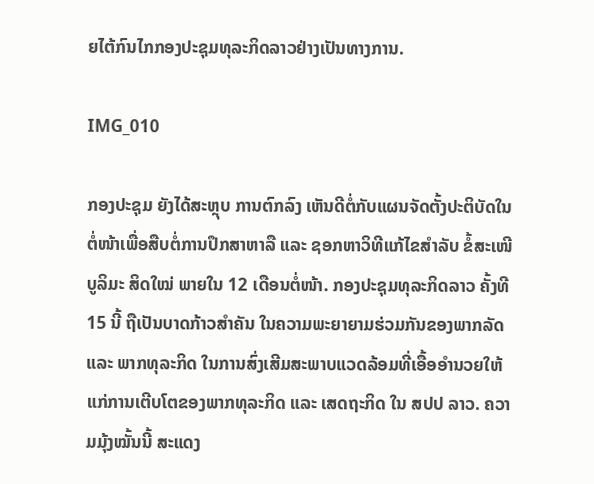ຍໄຕ້ກົນໄກກອງປະຊຸມທຸລະກິດລາວຢ່າງເປັນທາງການ.

IMG_010

ກອງປະຊຸມ ຍັງໄດ້ສະຫຼຸບ ການຕົກລົງ ເຫັນດີຕໍ່ກັບແຜນຈັດຕັ້ງປະຕິບັດໃນຕໍ່ໜ້າເພື່ອສືບຕໍ່ການປຶກສາຫາລື ແລະ ຊອກຫາວິທີແກ້ໄຂສໍາລັບ ຂໍ້ສະເໜີບູລິມະ ສິດໃໝ່ ພາຍໃນ 12 ເດືອນຕໍ່ໜ້າ. ກອງປະຊຸມທຸລະກິດລາວ ຄັ້ງທີ 15 ນີ້ ຖືເປັນບາດກ້າວສຳຄັນ ໃນຄວາມພະຍາຍາມຮ່ວມກັນຂອງພາກລັດ ແລະ ພາກທຸລະກິດ ໃນການສົ່ງເສີມສະພາບແວດລ້ອມທີ່ເອື້ອອຳນວຍໃຫ້ແກ່ການເຕີບໂຕຂອງພາກທຸລະກິດ ແລະ ເສດຖະກິດ ໃນ ສປປ ລາວ. ຄວາມມຸ້ງໝັ້ນນີ້ ສະແດງ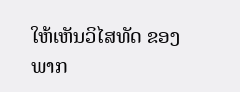ໃຫ້ເຫັນວິໄສທັດ ຂອງພາກ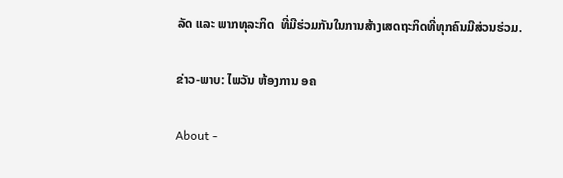ລັດ ແລະ ພາກທຸລະກິດ  ທີ່ມີຮ່ວມກັນໃນການສ້າງເສດຖະກິດທີ່ທຸກຄົນມີສ່ວນຮ່ວມ.

ຂ່າວ-ພາບ: ໄພວັນ ຫ້ອງການ ອຄ

About -